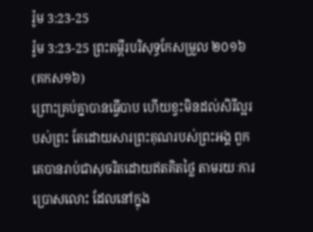រ៉ូម 3:23-25
រ៉ូម 3:23-25 ព្រះគម្ពីរបរិសុទ្ធកែសម្រួល ២០១៦ (គកស១៦)
ព្រោះគ្រប់គ្នាបានធ្វើបាប ហើយខ្វះមិនដល់សិរីល្អរបស់ព្រះ តែដោយសារព្រះគុណរបស់ព្រះអង្គ ពួកគេបានរាប់ជាសុចរិតដោយឥតគិតថ្លៃ តាមរយៈការប្រោសលោះ ដែលនៅក្នុង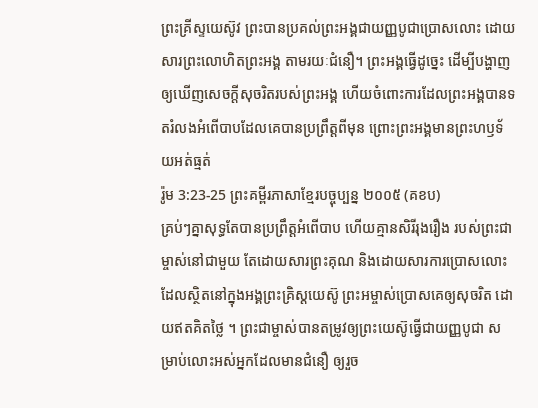ព្រះគ្រីស្ទយេស៊ូវ ព្រះបានប្រគល់ព្រះអង្គជាយញ្ញបូជាប្រោសលោះ ដោយសារព្រះលោហិតព្រះអង្គ តាមរយៈជំនឿ។ ព្រះអង្គធ្វើដូច្នេះ ដើម្បីបង្ហាញឲ្យឃើញសេចក្តីសុចរិតរបស់ព្រះអង្គ ហើយចំពោះការដែលព្រះអង្គបានទតរំលងអំពើបាបដែលគេបានប្រព្រឹត្តពីមុន ព្រោះព្រះអង្គមានព្រះហឫទ័យអត់ធ្មត់
រ៉ូម 3:23-25 ព្រះគម្ពីរភាសាខ្មែរបច្ចុប្បន្ន ២០០៥ (គខប)
គ្រប់ៗគ្នាសុទ្ធតែបានប្រព្រឹត្តអំពើបាប ហើយគ្មានសិរីរុងរឿង របស់ព្រះជាម្ចាស់នៅជាមួយ តែដោយសារព្រះគុណ និងដោយសារការប្រោសលោះដែលស្ថិតនៅក្នុងអង្គព្រះគ្រិស្តយេស៊ូ ព្រះអម្ចាស់ប្រោសគេឲ្យសុចរិត ដោយឥតគិតថ្លៃ ។ ព្រះជាម្ចាស់បានតម្រូវឲ្យព្រះយេស៊ូធ្វើជាយញ្ញបូជា សម្រាប់លោះអស់អ្នកដែលមានជំនឿ ឲ្យរួច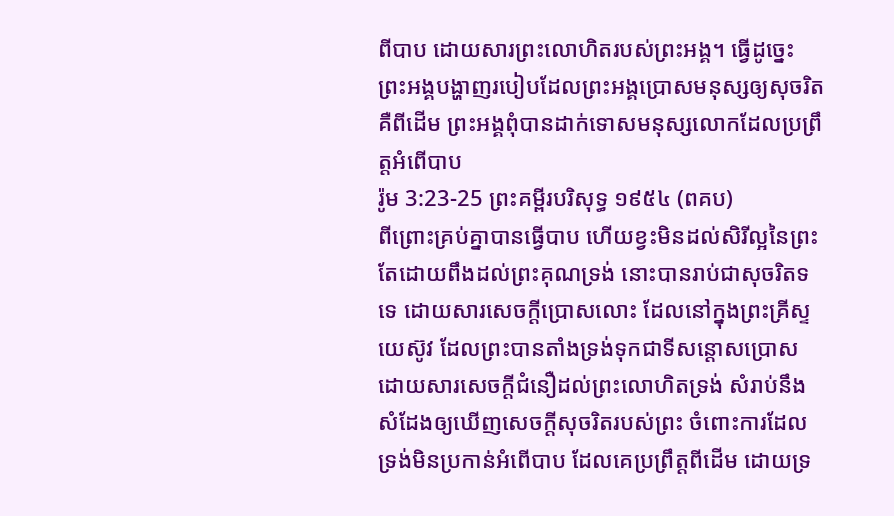ពីបាប ដោយសារព្រះលោហិតរបស់ព្រះអង្គ។ ធ្វើដូច្នេះ ព្រះអង្គបង្ហាញរបៀបដែលព្រះអង្គប្រោសមនុស្សឲ្យសុចរិត គឺពីដើម ព្រះអង្គពុំបានដាក់ទោសមនុស្សលោកដែលប្រព្រឹត្តអំពើបាប
រ៉ូម 3:23-25 ព្រះគម្ពីរបរិសុទ្ធ ១៩៥៤ (ពគប)
ពីព្រោះគ្រប់គ្នាបានធ្វើបាប ហើយខ្វះមិនដល់សិរីល្អនៃព្រះ តែដោយពឹងដល់ព្រះគុណទ្រង់ នោះបានរាប់ជាសុចរិតទទេ ដោយសារសេចក្ដីប្រោសលោះ ដែលនៅក្នុងព្រះគ្រីស្ទយេស៊ូវ ដែលព្រះបានតាំងទ្រង់ទុកជាទីសន្តោសប្រោស ដោយសារសេចក្ដីជំនឿដល់ព្រះលោហិតទ្រង់ សំរាប់នឹងសំដែងឲ្យឃើញសេចក្ដីសុចរិតរបស់ព្រះ ចំពោះការដែលទ្រង់មិនប្រកាន់អំពើបាប ដែលគេប្រព្រឹត្តពីដើម ដោយទ្រ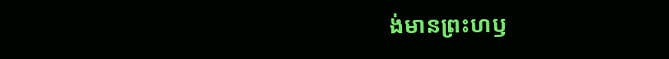ង់មានព្រះហឫ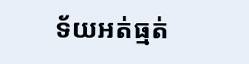ទ័យអត់ធ្មត់